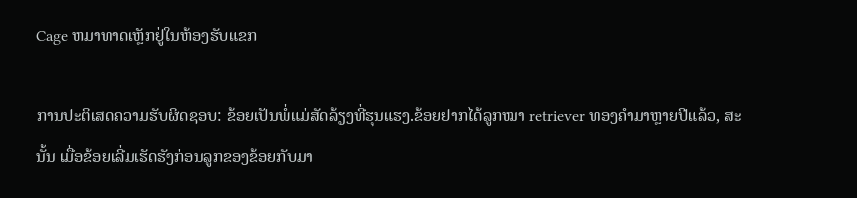Cage ຫມາທາດເຫຼັກຢູ່ໃນຫ້ອງຮັບແຂກ

ການປະຕິເສດຄວາມຮັບຜິດຊອບ: ຂ້ອຍເປັນພໍ່ແມ່ສັດລ້ຽງທີ່ຮຸນແຮງ.ຂ້ອຍຢາກໄດ້ລູກໝາ retriever ທອງຄຳມາຫຼາຍປີແລ້ວ, ສະນັ້ນ ເມື່ອຂ້ອຍເລີ່ມເຮັດຮັງກ່ອນລູກຂອງຂ້ອຍກັບມາ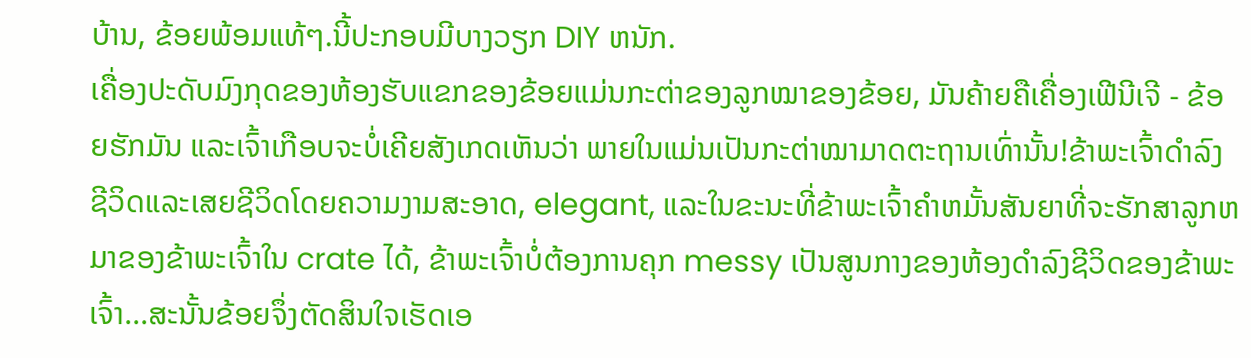ບ້ານ, ຂ້ອຍພ້ອມແທ້ໆ.ນີ້ປະກອບມີບາງວຽກ DIY ຫນັກ.
ເຄື່ອງປະດັບມົງກຸດຂອງຫ້ອງຮັບແຂກຂອງຂ້ອຍແມ່ນກະຕ່າຂອງລູກໝາຂອງຂ້ອຍ, ມັນຄ້າຍຄືເຄື່ອງເຟີນີເຈີ - ຂ້ອຍຮັກມັນ ແລະເຈົ້າເກືອບຈະບໍ່ເຄີຍສັງເກດເຫັນວ່າ ພາຍໃນແມ່ນເປັນກະຕ່າໝາມາດຕະຖານເທົ່ານັ້ນ!ຂ້າພະເຈົ້າດໍາລົງຊີວິດແລະເສຍຊີວິດໂດຍຄວາມງາມສະອາດ, elegant, ແລະໃນຂະນະທີ່ຂ້າພະເຈົ້າຄໍາຫມັ້ນສັນຍາທີ່ຈະຮັກສາລູກຫມາຂອງຂ້າພະເຈົ້າໃນ crate ໄດ້, ຂ້າພະເຈົ້າບໍ່ຕ້ອງການຄຸກ messy ເປັນສູນກາງຂອງຫ້ອງດໍາລົງຊີວິດຂອງຂ້າພະເຈົ້າ...ສະນັ້ນຂ້ອຍຈຶ່ງຕັດສິນໃຈເຮັດເອ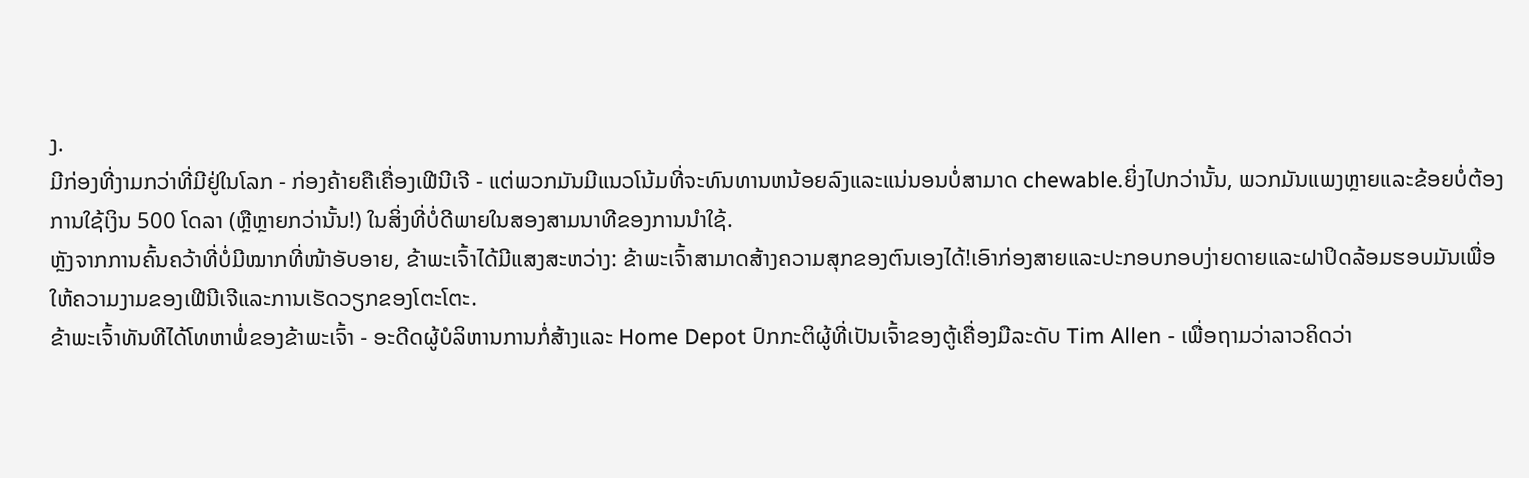ງ.
ມີກ່ອງທີ່ງາມກວ່າທີ່ມີຢູ່ໃນໂລກ - ກ່ອງຄ້າຍຄືເຄື່ອງເຟີນີເຈີ - ແຕ່ພວກມັນມີແນວໂນ້ມທີ່ຈະທົນທານຫນ້ອຍລົງແລະແນ່ນອນບໍ່ສາມາດ chewable.ຍິ່ງໄປກວ່ານັ້ນ, ພວກມັນແພງຫຼາຍແລະຂ້ອຍບໍ່ຕ້ອງການໃຊ້ເງິນ 500 ໂດລາ (ຫຼືຫຼາຍກວ່ານັ້ນ!) ໃນສິ່ງທີ່ບໍ່ດີພາຍໃນສອງສາມນາທີຂອງການນໍາໃຊ້.
ຫຼັງຈາກການຄົ້ນຄວ້າທີ່ບໍ່ມີໝາກທີ່ໜ້າອັບອາຍ, ຂ້າພະເຈົ້າໄດ້ມີແສງສະຫວ່າງ: ຂ້າພະເຈົ້າສາມາດສ້າງຄວາມສຸກຂອງຕົນເອງໄດ້!ເອົາກ່ອງສາຍແລະປະກອບກອບງ່າຍດາຍແລະຝາປິດລ້ອມຮອບມັນເພື່ອໃຫ້ຄວາມງາມຂອງເຟີນີເຈີແລະການເຮັດວຽກຂອງໂຕະໂຕະ.
ຂ້າພະເຈົ້າທັນທີໄດ້ໂທຫາພໍ່ຂອງຂ້າພະເຈົ້າ - ອະດີດຜູ້ບໍລິຫານການກໍ່ສ້າງແລະ Home Depot ປົກກະຕິຜູ້ທີ່ເປັນເຈົ້າຂອງຕູ້ເຄື່ອງມືລະດັບ Tim Allen - ເພື່ອຖາມວ່າລາວຄິດວ່າ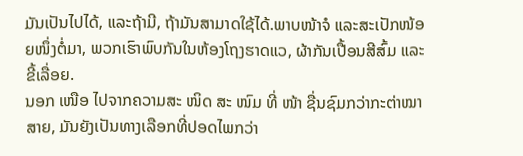ມັນເປັນໄປໄດ້, ແລະຖ້າມີ, ຖ້າມັນສາມາດໃຊ້ໄດ້.ພາບໜ້າຈໍ ແລະສະເປັກໜ້ອຍໜຶ່ງຕໍ່ມາ, ພວກເຮົາພົບກັນໃນຫ້ອງໂຖງຮາດແວ, ຜ້າກັນເປື້ອນສີສົ້ມ ແລະຂີ້ເລື່ອຍ.
ນອກ ເໜືອ ໄປຈາກຄວາມສະ ໜິດ ສະ ໜົມ ທີ່ ໜ້າ ຊື່ນຊົມກວ່າກະຕ່າໝາສາຍ, ມັນຍັງເປັນທາງເລືອກທີ່ປອດໄພກວ່າ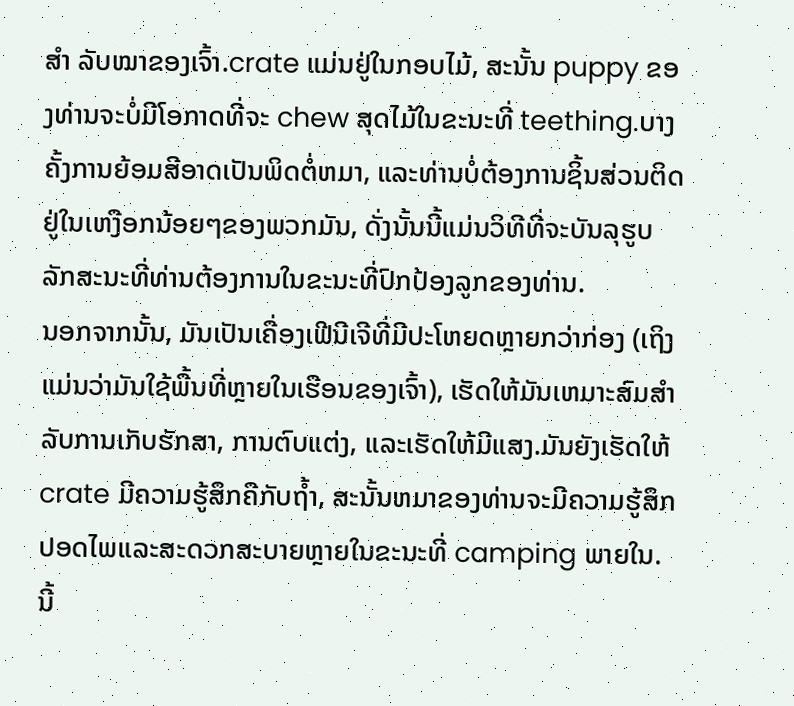ສຳ ລັບໝາຂອງເຈົ້າ.crate ແມ່ນຢູ່ໃນກອບໄມ້, ສະນັ້ນ puppy ຂອງທ່ານຈະບໍ່ມີໂອກາດທີ່ຈະ chew ສຸດໄມ້ໃນຂະນະທີ່ teething.ບາງຄັ້ງການຍ້ອມສີອາດເປັນພິດຕໍ່ຫມາ, ແລະທ່ານບໍ່ຕ້ອງການຊິ້ນສ່ວນຕິດຢູ່ໃນເຫງືອກນ້ອຍໆຂອງພວກມັນ, ດັ່ງນັ້ນນີ້ແມ່ນວິທີທີ່ຈະບັນລຸຮູບລັກສະນະທີ່ທ່ານຕ້ອງການໃນຂະນະທີ່ປົກປ້ອງລູກຂອງທ່ານ.
ນອກຈາກນັ້ນ, ມັນເປັນເຄື່ອງເຟີນີເຈີທີ່ມີປະໂຫຍດຫຼາຍກວ່າກ່ອງ (ເຖິງແມ່ນວ່າມັນໃຊ້ພື້ນທີ່ຫຼາຍໃນເຮືອນຂອງເຈົ້າ), ເຮັດໃຫ້ມັນເຫມາະສົມສໍາລັບການເກັບຮັກສາ, ການຕົບແຕ່ງ, ແລະເຮັດໃຫ້ມີແສງ.ມັນຍັງເຮັດໃຫ້ crate ມີຄວາມຮູ້ສຶກຄືກັບຖ້ຳ, ສະນັ້ນຫມາຂອງທ່ານຈະມີຄວາມຮູ້ສຶກປອດໄພແລະສະດວກສະບາຍຫຼາຍໃນຂະນະທີ່ camping ພາຍໃນ.
ນີ້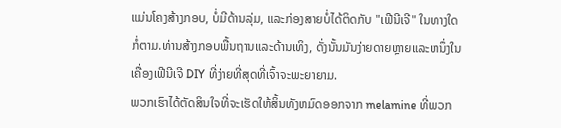ແມ່ນໂຄງສ້າງກອບ, ບໍ່ມີດ້ານລຸ່ມ, ແລະກ່ອງສາຍບໍ່ໄດ້ຕິດກັບ "ເຟີນີເຈີ" ໃນທາງໃດກໍ່ຕາມ.ທ່ານສ້າງກອບພື້ນຖານແລະດ້ານເທິງ, ດັ່ງນັ້ນມັນງ່າຍດາຍຫຼາຍແລະຫນຶ່ງໃນເຄື່ອງເຟີນີເຈີ DIY ທີ່ງ່າຍທີ່ສຸດທີ່ເຈົ້າຈະພະຍາຍາມ.
ພວກເຮົາໄດ້ຕັດສິນໃຈທີ່ຈະເຮັດໃຫ້ສິ້ນທັງຫມົດອອກຈາກ melamine ທີ່ພວກ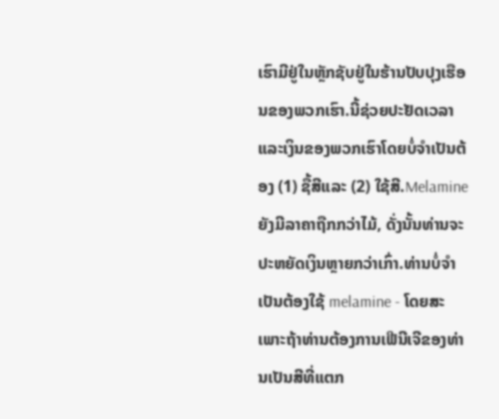ເຮົາມີຢູ່ໃນຫຼັກຊັບຢູ່ໃນຮ້ານປັບປຸງເຮືອນຂອງພວກເຮົາ.ນີ້ຊ່ວຍປະຢັດເວລາແລະເງິນຂອງພວກເຮົາໂດຍບໍ່ຈໍາເປັນຕ້ອງ (1) ຊື້ສີແລະ (2) ໃຊ້ສີ.Melamine ຍັງມີລາຄາຖືກກວ່າໄມ້, ດັ່ງນັ້ນທ່ານຈະປະຫຍັດເງິນຫຼາຍກວ່າເກົ່າ.ທ່ານບໍ່ຈໍາເປັນຕ້ອງໃຊ້ melamine - ໂດຍສະເພາະຖ້າທ່ານຕ້ອງການເຟີນີເຈີຂອງທ່ານເປັນສີທີ່ແຕກ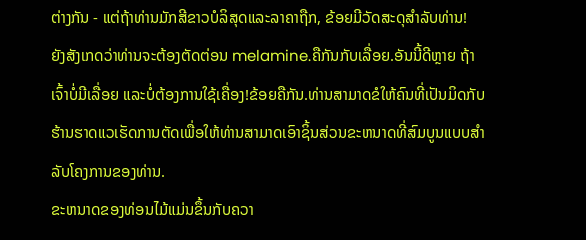ຕ່າງກັນ - ແຕ່ຖ້າທ່ານມັກສີຂາວບໍລິສຸດແລະລາຄາຖືກ, ຂ້ອຍມີວັດສະດຸສໍາລັບທ່ານ!
ຍັງສັງເກດວ່າທ່ານຈະຕ້ອງຕັດຕ່ອນ melamine.ຄືກັນກັບເລື່ອຍ.ອັນນີ້ດີຫຼາຍ ຖ້າເຈົ້າບໍ່ມີເລື່ອຍ ແລະບໍ່ຕ້ອງການໃຊ້ເຄື່ອງ!ຂ້ອຍຄືກັນ.ທ່ານສາມາດຂໍໃຫ້ຄົນທີ່ເປັນມິດກັບຮ້ານຮາດແວເຮັດການຕັດເພື່ອໃຫ້ທ່ານສາມາດເອົາຊິ້ນສ່ວນຂະຫນາດທີ່ສົມບູນແບບສໍາລັບໂຄງການຂອງທ່ານ.
ຂະຫນາດຂອງທ່ອນໄມ້ແມ່ນຂຶ້ນກັບຄວາ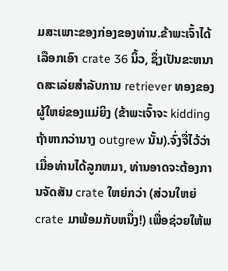ມສະເພາະຂອງກ່ອງຂອງທ່ານ.ຂ້າພະເຈົ້າໄດ້ເລືອກເອົາ crate 36 ນິ້ວ, ຊຶ່ງເປັນຂະຫນາດສະເລ່ຍສໍາລັບການ retriever ທອງຂອງຜູ້ໃຫຍ່ຂອງແມ່ຍິງ (ຂ້າພະເຈົ້າຈະ kidding ຖ້າຫາກວ່ານາງ outgrew ນັ້ນ).ຈົ່ງຈື່ໄວ້ວ່າເມື່ອທ່ານໄດ້ລູກຫມາ, ທ່ານອາດຈະຕ້ອງການຈັດສັນ crate ໃຫຍ່ກວ່າ (ສ່ວນໃຫຍ່ crate ມາພ້ອມກັບຫນຶ່ງ!) ເພື່ອຊ່ວຍໃຫ້ພ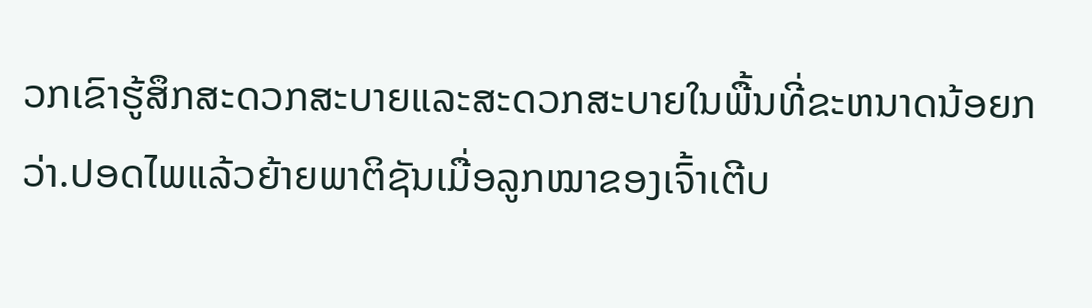ວກເຂົາຮູ້ສຶກສະດວກສະບາຍແລະສະດວກສະບາຍໃນພື້ນທີ່ຂະຫນາດນ້ອຍກວ່າ.ປອດໄພແລ້ວຍ້າຍພາຕິຊັນເມື່ອລູກໝາຂອງເຈົ້າເຕີບ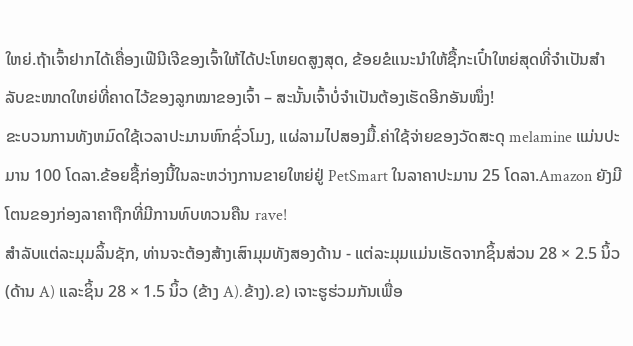ໃຫຍ່.ຖ້າເຈົ້າຢາກໄດ້ເຄື່ອງເຟີນີເຈີຂອງເຈົ້າໃຫ້ໄດ້ປະໂຫຍດສູງສຸດ, ຂ້ອຍຂໍແນະນຳໃຫ້ຊື້ກະເປົ໋າໃຫຍ່ສຸດທີ່ຈຳເປັນສຳລັບຂະໜາດໃຫຍ່ທີ່ຄາດໄວ້ຂອງລູກໝາຂອງເຈົ້າ – ສະນັ້ນເຈົ້າບໍ່ຈຳເປັນຕ້ອງເຮັດອີກອັນໜຶ່ງ!
ຂະບວນການທັງຫມົດໃຊ້ເວລາປະມານຫົກຊົ່ວໂມງ, ແຜ່ລາມໄປສອງມື້.ຄ່າໃຊ້ຈ່າຍຂອງວັດສະດຸ melamine ແມ່ນປະມານ 100 ໂດລາ.ຂ້ອຍຊື້ກ່ອງນີ້ໃນລະຫວ່າງການຂາຍໃຫຍ່ຢູ່ PetSmart ໃນລາຄາປະມານ 25 ໂດລາ.Amazon ຍັງມີໂຕນຂອງກ່ອງລາຄາຖືກທີ່ມີການທົບທວນຄືນ rave!
ສໍາລັບແຕ່ລະມຸມລິ້ນຊັກ, ທ່ານຈະຕ້ອງສ້າງເສົາມຸມທັງສອງດ້ານ - ແຕ່ລະມຸມແມ່ນເຮັດຈາກຊິ້ນສ່ວນ 28 × 2.5 ນິ້ວ (ດ້ານ A) ແລະຊິ້ນ 28 × 1.5 ນິ້ວ (ຂ້າງ A).ຂ້າງ).ຂ) ເຈາະຮູຮ່ວມກັນເພື່ອ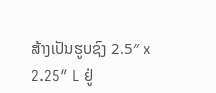ສ້າງເປັນຮູບຊົງ 2.5″ x 2.25″ L ຢູ່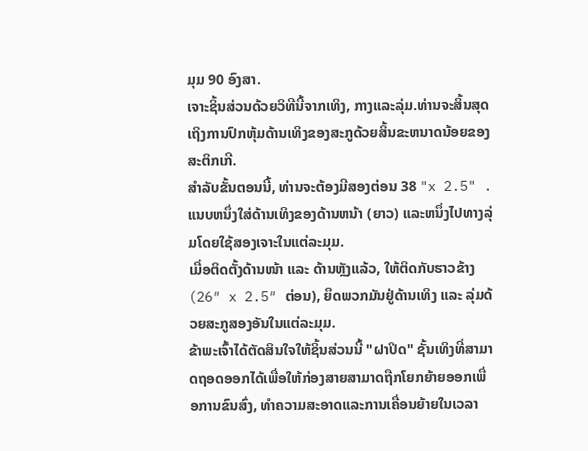ມຸມ 90 ອົງສາ.
ເຈາະຊິ້ນສ່ວນດ້ວຍວິທີນີ້ຈາກເທິງ, ກາງແລະລຸ່ມ.ທ່ານຈະສິ້ນສຸດເຖິງການປົກຫຸ້ມດ້ານເທິງຂອງສະກູດ້ວຍສິ້ນຂະຫນາດນ້ອຍຂອງສະຕິກເກີ.
ສໍາລັບຂັ້ນຕອນນີ້, ທ່ານຈະຕ້ອງມີສອງຕ່ອນ 38 "x 2.5" .ແນບຫນຶ່ງໃສ່ດ້ານເທິງຂອງດ້ານຫນ້າ (ຍາວ) ແລະຫນຶ່ງໄປທາງລຸ່ມໂດຍໃຊ້ສອງເຈາະໃນແຕ່ລະມຸມ.
ເມື່ອຕິດຕັ້ງດ້ານໜ້າ ແລະ ດ້ານຫຼັງແລ້ວ, ໃຫ້ຕິດກັບຮາວຂ້າງ (26″ x 2.5″ ຕ່ອນ), ຍຶດພວກມັນຢູ່ດ້ານເທິງ ແລະ ລຸ່ມດ້ວຍສະກູສອງອັນໃນແຕ່ລະມຸມ.
ຂ້າພະເຈົ້າໄດ້ຕັດສິນໃຈໃຫ້ຊິ້ນສ່ວນນີ້ "ຝາປິດ" ຊັ້ນເທິງທີ່ສາມາດຖອດອອກໄດ້ເພື່ອໃຫ້ກ່ອງສາຍສາມາດຖືກໂຍກຍ້າຍອອກເພື່ອການຂົນສົ່ງ, ທໍາຄວາມສະອາດແລະການເຄື່ອນຍ້າຍໃນເວລາ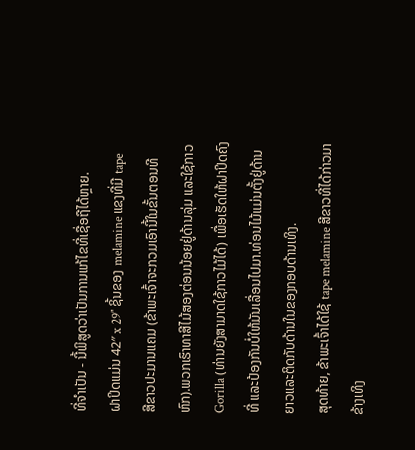ທີ່ຈໍາເປັນ - ນີ້ພິສູດວ່າເປັນການແກ້ໄຂທີ່ເຊື່ອຖືໄດ້ຫຼາຍ.
ຝາປິດແມ່ນ 42″ x 29″ ຊິ້ນຂອງ melamine ແຂງທີ່ມີ tape ສີຂາວປະມານແຄມ (ຂ້າພະເຈົ້າຈະກວມເອົານີ້ໃນຂັ້ນຕອນທີຫົກ).ພວກເຮົາທາສີໄມ້ສອງຕ່ອນນ້ອຍຢູ່ດ້ານລຸ່ມ ແລະໃຊ້ກາວ Gorilla (ທ່ານຍັງສາມາດໃຊ້ກາວໄມ້ໄດ້) ເພື່ອເຮັດໃຫ້ຝາປິດຄົງທີ່ ແລະປ້ອງກັນບໍ່ໃຫ້ມັນເລື່ອນໄປມາ.ທ່ອນໄມ້ແມ່ນຕັ້ງຢູ່ດ້ານຍາວແລະຕິດກັບດ້ານໃນຂອງກອບດ້ານເທິງ.
ສຸດທ້າຍ, ຂ້າພະເຈົ້າໄດ້ໃຊ້ tape melamine ສີຂາວທີ່ໄດ້ກ່າວມາຂ້າງເທິງ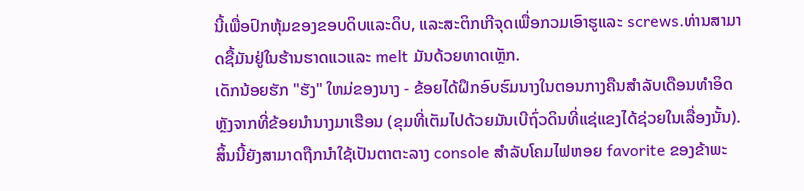ນີ້ເພື່ອປົກຫຸ້ມຂອງຂອບດິບແລະດິບ, ແລະສະຕິກເກີຈຸດເພື່ອກວມເອົາຮູແລະ screws.ທ່ານສາມາດຊື້ມັນຢູ່ໃນຮ້ານຮາດແວແລະ melt ມັນດ້ວຍທາດເຫຼັກ.
ເດັກນ້ອຍຮັກ "ຮັງ" ໃຫມ່ຂອງນາງ - ຂ້ອຍໄດ້ຝຶກອົບຮົມນາງໃນຕອນກາງຄືນສໍາລັບເດືອນທໍາອິດຫຼັງຈາກທີ່ຂ້ອຍນໍານາງມາເຮືອນ (ຂຸມທີ່ເຕັມໄປດ້ວຍມັນເບີຖົ່ວດິນທີ່ແຊ່ແຂງໄດ້ຊ່ວຍໃນເລື່ອງນັ້ນ).ສິ້ນນີ້ຍັງສາມາດຖືກນໍາໃຊ້ເປັນຕາຕະລາງ console ສໍາລັບໂຄມໄຟຫອຍ favorite ຂອງຂ້າພະ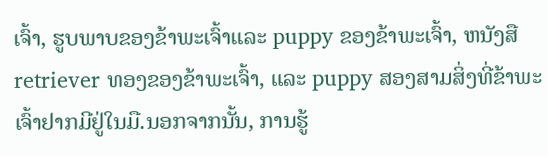ເຈົ້າ, ຮູບພາບຂອງຂ້າພະເຈົ້າແລະ puppy ຂອງຂ້າພະເຈົ້າ, ຫນັງສື retriever ທອງຂອງຂ້າພະເຈົ້າ, ແລະ puppy ສອງສາມສິ່ງທີ່ຂ້າພະເຈົ້າຢາກມີຢູ່ໃນມື.ນອກຈາກນັ້ນ, ການຮູ້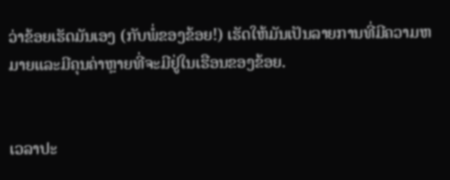ວ່າຂ້ອຍເຮັດມັນເອງ (ກັບພໍ່ຂອງຂ້ອຍ!) ເຮັດໃຫ້ມັນເປັນລາຍການທີ່ມີຄວາມຫມາຍແລະມີຄຸນຄ່າຫຼາຍທີ່ຈະມີຢູ່ໃນເຮືອນຂອງຂ້ອຍ.


ເວລາປະ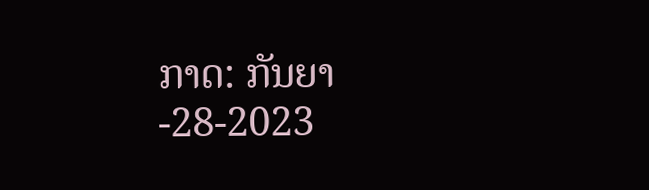ກາດ: ກັນຍາ-28-2023